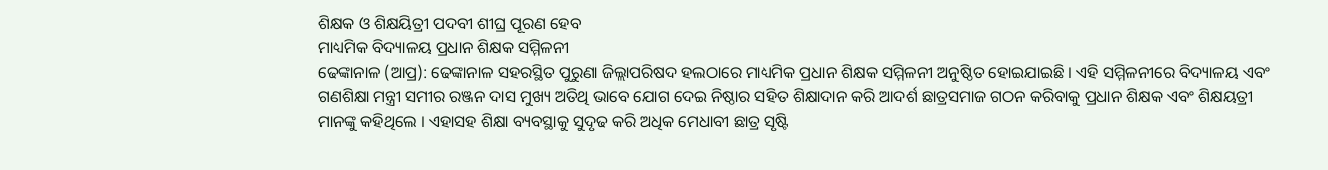ଶିକ୍ଷକ ଓ ଶିକ୍ଷୟିତ୍ରୀ ପଦବୀ ଶୀଘ୍ର ପୂରଣ ହେବ
ମାଧ୍ୟମିକ ବିଦ୍ୟାଳୟ ପ୍ରଧାନ ଶିକ୍ଷକ ସମ୍ମିଳନୀ
ଢେଙ୍କାନାଳ (ଆପ୍ର): ଢେଙ୍କାନାଳ ସହରସ୍ଥିତ ପୁରୁଣା ଜିଲ୍ଲାପରିଷଦ ହଲଠାରେ ମାଧ୍ୟମିକ ପ୍ରଧାନ ଶିକ୍ଷକ ସମ୍ମିଳନୀ ଅନୁଷ୍ଠିତ ହୋଇଯାଇଛି । ଏହି ସମ୍ମିଳନୀରେ ବିଦ୍ୟାଳୟ ଏବଂ ଗଣଶିକ୍ଷା ମନ୍ତ୍ରୀ ସମୀର ରଞ୍ଜନ ଦାସ ମୁଖ୍ୟ ଅତିଥି ଭାବେ ଯୋଗ ଦେଇ ନିଷ୍ଠାର ସହିତ ଶିକ୍ଷାଦାନ କରି ଆଦର୍ଶ ଛାତ୍ରସମାଜ ଗଠନ କରିବାକୁ ପ୍ରଧାନ ଶିକ୍ଷକ ଏବଂ ଶିକ୍ଷୟତ୍ରୀ ମାନଙ୍କୁ କହିଥିଲେ । ଏହାସହ ଶିକ୍ଷା ବ୍ୟବସ୍ଥାକୁ ସୁଦୃଢ କରି ଅଧିକ ମେଧାବୀ ଛାତ୍ର ସୃଷ୍ଟି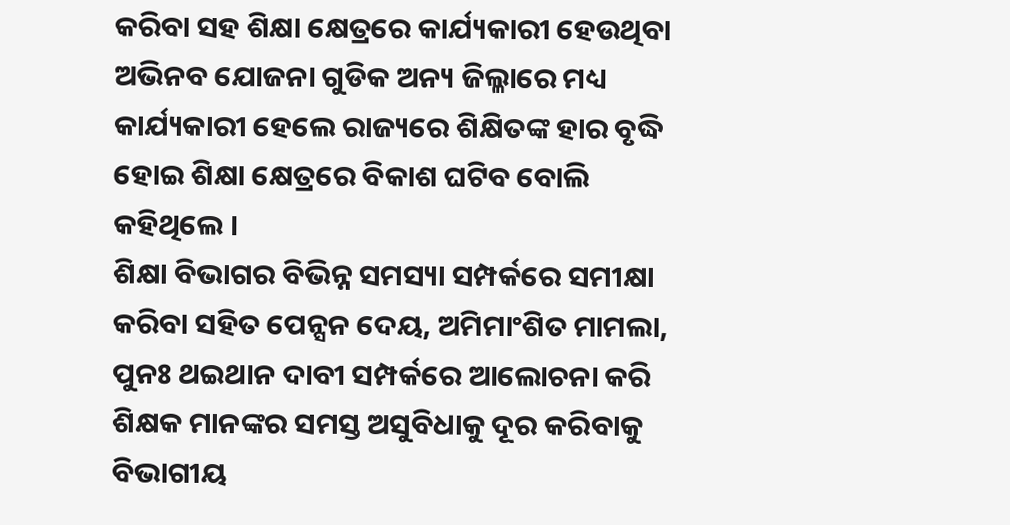କରିବା ସହ ଶିକ୍ଷା କ୍ଷେତ୍ରରେ କାର୍ଯ୍ୟକାରୀ ହେଉଥିବା ଅଭିନବ ଯୋଜନା ଗୁଡିକ ଅନ୍ୟ ଜିଲ୍ଳାରେ ମଧ୍ୟ କାର୍ଯ୍ୟକାରୀ ହେଲେ ରାଜ୍ୟରେ ଶିକ୍ଷିତଙ୍କ ହାର ବୃଦ୍ଧି ହୋଇ ଶିକ୍ଷା କ୍ଷେତ୍ରରେ ବିକାଶ ଘଟିବ ବୋଲି କହିଥିଲେ ।
ଶିକ୍ଷା ବିଭାଗର ବିଭିନ୍ନ ସମସ୍ୟା ସମ୍ପର୍କରେ ସମୀକ୍ଷା କରିବା ସହିତ ପେନ୍ସନ ଦେୟ, ଅମିମାଂଶିତ ମାମଲା, ପୁନଃ ଥଇଥାନ ଦାବୀ ସମ୍ପର୍କରେ ଆଲୋଚନା କରି ଶିକ୍ଷକ ମାନଙ୍କର ସମସ୍ତ ଅସୁବିଧାକୁ ଦୂର କରିବାକୁ ବିଭାଗୀୟ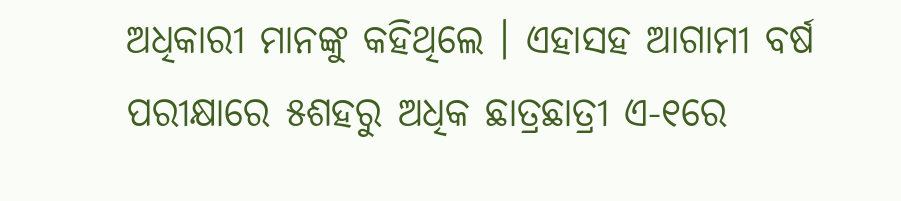ଅଧିକାରୀ ମାନଙ୍କୁ କହିଥିଲେ । ଏହାସହ ଆଗାମୀ ବର୍ଷ ପରୀକ୍ଷାରେ ୫ଶହରୁ ଅଧିକ ଛାତ୍ରଛାତ୍ରୀ ଏ-୧ରେ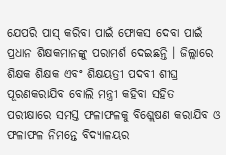ଯେପରି ପାସ୍ କରିବା ପାଇଁ ଫୋକସ ଦେବା ପାଇଁ ପ୍ରଧାନ ଶିକ୍ଷକମାନଙ୍କୁ ପରାମର୍ଶ ଦେଇଛନ୍ତି । ଜିଲ୍ଲାରେ ଶିକ୍ଷକ ଶିକ୍ଷକ ଏବଂ ଶିକ୍ଷୟତ୍ରୀ ପଦବୀ ଶୀଘ୍ର ପୂରଣକରାଯିବ ବୋଲି ମନ୍ତ୍ରୀ କହିବା ସହିତ ପରୀକ୍ଷାରେ ସମସ୍ତ ଫଳାଫଳକୁ ବିଶ୍ଲେଷଣ କରାଯିବ ଓ ଫଳାଫଳ ନିମନ୍ତେ ବିଦ୍ୟାଳୟର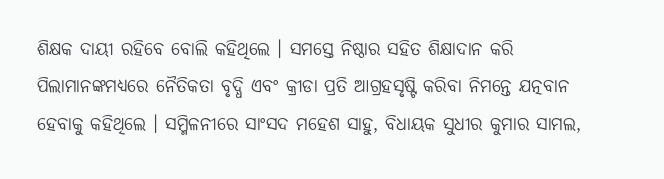ଶିକ୍ଷକ ଦାୟୀ ରହିବେ ବୋଲି କହିଥିଲେ । ସମସ୍ତେ ନିଷ୍ଠାର ସହିତ ଶିକ୍ଷାଦାନ କରି ପିଲାମାନଙ୍କମଧ୍ୟରେ ନୈତିକତା ବୃଦ୍ଧି ଏବଂ କ୍ରୀଡା ପ୍ରତି ଆଗ୍ରହସୃଷ୍ଟି କରିବା ନିମନ୍ତେ ଯତ୍ନବାନ ହେବାକୁ କହିଥିଲେ । ସମ୍ମିଳନୀରେ ସାଂସଦ ମହେଶ ସାହୁ, ବିଧାୟକ ସୁଧୀର କୁମାର ସାମଲ,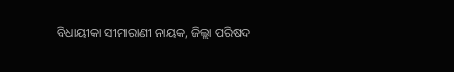ବିଧାୟୀକା ସୀମାରାଣୀ ନାୟକ, ଜିଲ୍ଲା ପରିଷଦ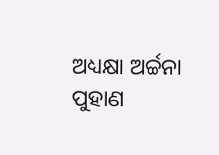ଅଧ୍ୟକ୍ଷା ଅର୍ଚ୍ଚନା ପୁହାଣ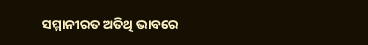ସମ୍ମାନୀରତ ଅତିଥି ଭାବରେ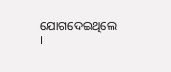ଯୋଗଦେଇଥିଲେ ।